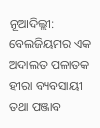ନୂଆଦିଲ୍ଲୀ: ବେଲଜିୟମର ଏକ ଅଦାଲତ ପଳାତକ ହୀରା ବ୍ୟବସାୟୀ ତଥା ପଞ୍ଜାବ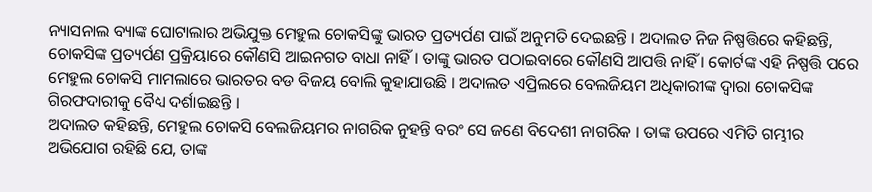ନ୍ୟାସନାଲ ବ୍ୟାଙ୍କ ଘୋଟାଲାର ଅଭିଯୁକ୍ତ ମେହୁଲ ଚୋକସିଙ୍କୁ ଭାରତ ପ୍ରତ୍ୟର୍ପଣ ପାଇଁ ଅନୁମତି ଦେଇଛନ୍ତି । ଅଦାଲତ ନିଜ ନିଷ୍ପତ୍ତିରେ କହିଛନ୍ତି, ଚୋକସିଙ୍କ ପ୍ରତ୍ୟର୍ପଣ ପ୍ରକ୍ରିୟାରେ କୌଣସି ଆଇନଗତ ବାଧା ନାହିଁ । ତାଙ୍କୁ ଭାରତ ପଠାଇବାରେ କୌଣସି ଆପତ୍ତି ନାହିଁ । କୋର୍ଟଙ୍କ ଏହି ନିଷ୍ପତ୍ତି ପରେ ମେହୁଲ ଚୋକସି ମାମଲାରେ ଭାରତର ବଡ ବିଜୟ ବୋଲି କୁହାଯାଉଛି । ଅଦାଲତ ଏପ୍ରିଲରେ ବେଲଜିୟମ ଅଧିକାରୀଙ୍କ ଦ୍ୱାରା ଚୋକସିଙ୍କ ଗିରଫଦାରୀକୁ ବୈଧ୍ୟ ଦର୍ଶାଇଛନ୍ତି ।
ଅଦାଲତ କହିଛନ୍ତି, ମେହୁଲ ଚୋକସି ବେଲଜିୟମର ନାଗରିକ ନୁହନ୍ତି ବରଂ ସେ ଜଣେ ବିଦେଶୀ ନାଗରିକ । ତାଙ୍କ ଉପରେ ଏମିତି ଗମ୍ଭୀର ଅଭିଯୋଗ ରହିଛି ଯେ, ତାଙ୍କ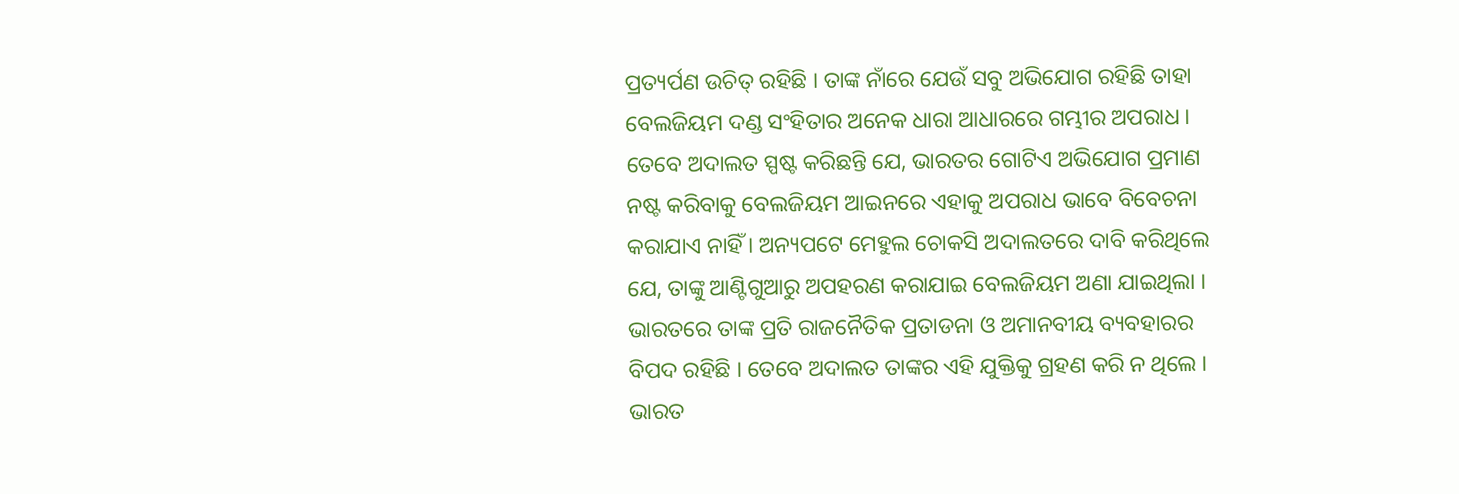ପ୍ରତ୍ୟର୍ପଣ ଉଚିତ୍ ରହିଛି । ତାଙ୍କ ନାଁରେ ଯେଉଁ ସବୁ ଅଭିଯୋଗ ରହିଛି ତାହା ବେଲଜିୟମ ଦଣ୍ଡ ସଂହିତାର ଅନେକ ଧାରା ଆଧାରରେ ଗମ୍ଭୀର ଅପରାଧ ।
ତେବେ ଅଦାଲତ ସ୍ପଷ୍ଟ କରିଛନ୍ତି ଯେ, ଭାରତର ଗୋଟିଏ ଅଭିଯୋଗ ପ୍ରମାଣ ନଷ୍ଟ କରିବାକୁ ବେଲଜିୟମ ଆଇନରେ ଏହାକୁ ଅପରାଧ ଭାବେ ବିବେଚନା କରାଯାଏ ନାହିଁ । ଅନ୍ୟପଟେ ମେହୁଲ ଚୋକସି ଅଦାଲତରେ ଦାବି କରିଥିଲେ ଯେ, ତାଙ୍କୁ ଆଣ୍ଟିଗୁଆରୁ ଅପହରଣ କରାଯାଇ ବେଲଜିୟମ ଅଣା ଯାଇଥିଲା । ଭାରତରେ ତାଙ୍କ ପ୍ରତି ରାଜନୈତିକ ପ୍ରତାଡନା ଓ ଅମାନବୀୟ ବ୍ୟବହାରର ବିପଦ ରହିଛି । ତେବେ ଅଦାଲତ ତାଙ୍କର ଏହି ଯୁକ୍ତିକୁ ଗ୍ରହଣ କରି ନ ଥିଲେ ।
ଭାରତ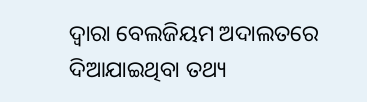ଦ୍ୱାରା ବେଲଜିୟମ ଅଦାଲତରେ ଦିଆଯାଇଥିବା ତଥ୍ୟ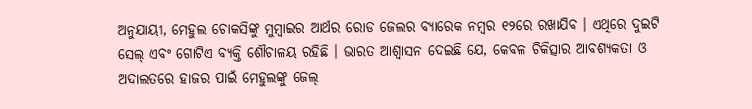ଅନୁଯାୟୀ, ମେହୁଲ ଚୋକସିଙ୍କୁ ମୁମ୍ବାଇର ଆର୍ଥର ରୋଡ ଜେଲର ବ୍ୟାରେକ ନମ୍ବର ୧୨ରେ ରଖାଯିବ । ଏଥିରେ ଦୁଇଟି ସେଲ୍ ଏବଂ ଗୋଟିଏ ବ୍ୟକ୍ତି ଶୌଚାଳୟ ରହିଛି । ଭାରତ ଆଶ୍ୱାସନ ଦେଇଛି ଯେ, କେବଳ ଚିକିତ୍ସାର ଆବଶ୍ୟକତା ଓ ଅଦାଲତରେ ହାଜର ପାଇଁ ମେହୁଲଙ୍କୁ ଜେଲ୍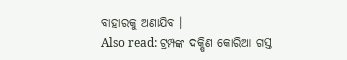ବାହାରକୁ ଅଣାଯିବ ।
Also read: ଟ୍ରମ୍ପଙ୍କ ଦକ୍ଷିଣ କୋରିଆ ଗସ୍ତ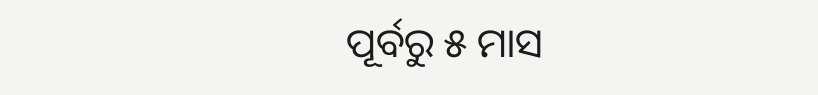ପୂର୍ବରୁ ୫ ମାସ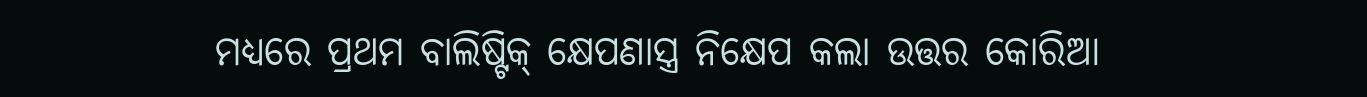ମଧ୍ୟରେ ପ୍ରଥମ ବାଲିଷ୍ଟିକ୍ କ୍ଷେପଣାସ୍ତ୍ର ନିକ୍ଷେପ କଲା ଉତ୍ତର କୋରିଆ